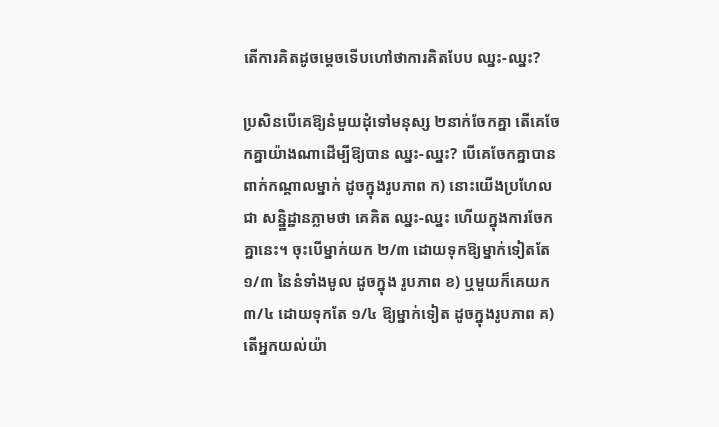តើការគិតដូចម្ដេចទើបហៅថាការគិតបែប ឈ្នះ-ឈ្នះ?

ប្រសិនបើគេឱ្យនំមួយដុំទៅមនុស្ស ២នាក់ចែកគ្នា តើគេចែកគ្នាយ៉ាងណាដើម្បីឱ្យបាន ឈ្នះ-ឈ្នះ? បើគេចែកគ្នាបានពាក់កណ្តាលម្នាក់ ដូចក្នុងរូបភាព ក) នោះយើងប្រហែលជា សន្និ្ឋដ្ឋានភ្លាមថា គេគិត ឈ្នះ-ឈ្នះ ហើយក្នុងការចែកគ្នានេះ។ ចុះបើម្នាក់យក ២/៣ ដោយទុកឱ្យម្នាក់ទៀតតែ ១/៣ នៃនំទាំងមូល ដូចក្នុង រូបភាព ខ) ឬមួយក៏គេយក ៣/៤ ដោយទុកតែ ១/៤ ឱ្យម្នាក់ទៀត ដូចក្នុងរូបភាព គ) តើអ្នកយល់យ៉ា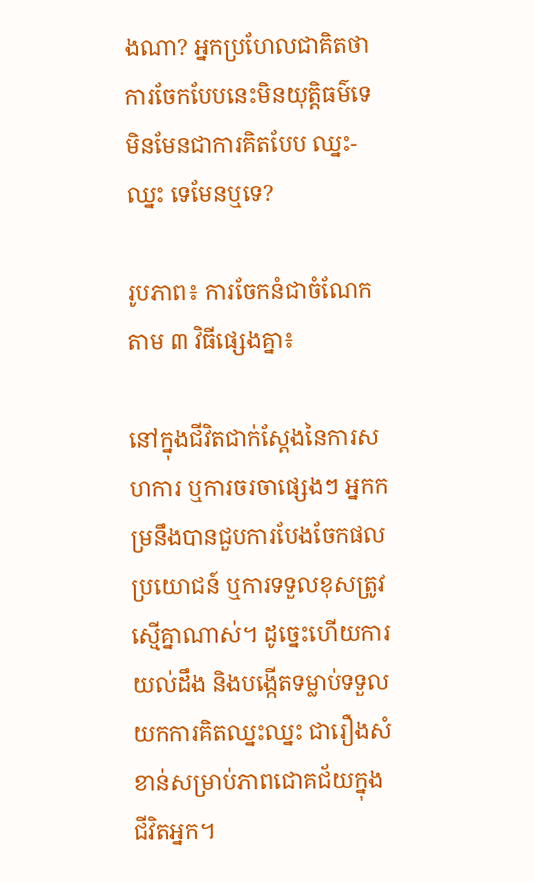ងណា? អ្នកប្រហែលជាគិតថា ការចែកបែបនេះមិនយុត្តិធម៌ទេ មិនមែនជាការគិតបែប ឈ្នះ-ឈ្នះ ទេមែនឬទេ?

រូបភាព៖ ការចែកនំជាចំណែកតាម ៣ វិធីផ្សេងគ្នា៖

នៅក្នុងជីវិតជាក់ស្តែងនៃការសហការ ឬការចរចាផ្សេងៗ អ្នកកម្រនឹងបានជួបការបែងចែកផលប្រយោជន៍ ឬការទទួលខុសត្រូវស្មើគ្នាណាស់។ ដូច្នេះហើយការយល់ដឹង និងបង្កើតទម្លាប់ទទួលយកការគិតឈ្នះឈ្នះ ជារឿងសំខាន់សម្រាប់ភាពជោគជ័យក្នុងជីវិតអ្នក។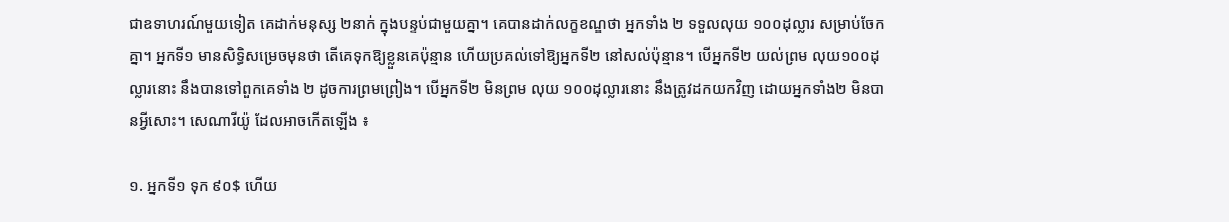ជាឧទាហរណ៍មួយទៀត គេដាក់មនុស្ស ២នាក់ ក្នុងបន្ទប់ជាមួយគ្នា។ គេបានដាក់លក្ខខណ្ឌថា អ្នកទាំង ២ ទទួលលុយ ១០០ដុល្លារ សម្រាប់ចែកគ្នា។ អ្នកទី១ មានសិទ្ធិសម្រេចមុនថា តើគេទុកឱ្យខ្លួនគេប៉ុន្មាន ហើយប្រគល់ទៅឱ្យអ្នកទី២ នៅសល់ប៉ុន្មាន។ បើអ្នកទី២ យល់ព្រម លុយ១០០ដុល្លារនោះ នឹងបានទៅពួកគេទាំង ២ ដូចការព្រមព្រៀង។ បើអ្នកទី២ មិនព្រម លុយ ១០០ដុល្លារនោះ នឹងត្រូវដកយកវិញ ដោយអ្នកទាំង២ មិនបានអ្វីសោះ។ សេណារីយ៉ូ ដែលអាចកើតឡើង ៖

១. អ្នកទី១ ទុក ៩០$ ហើយ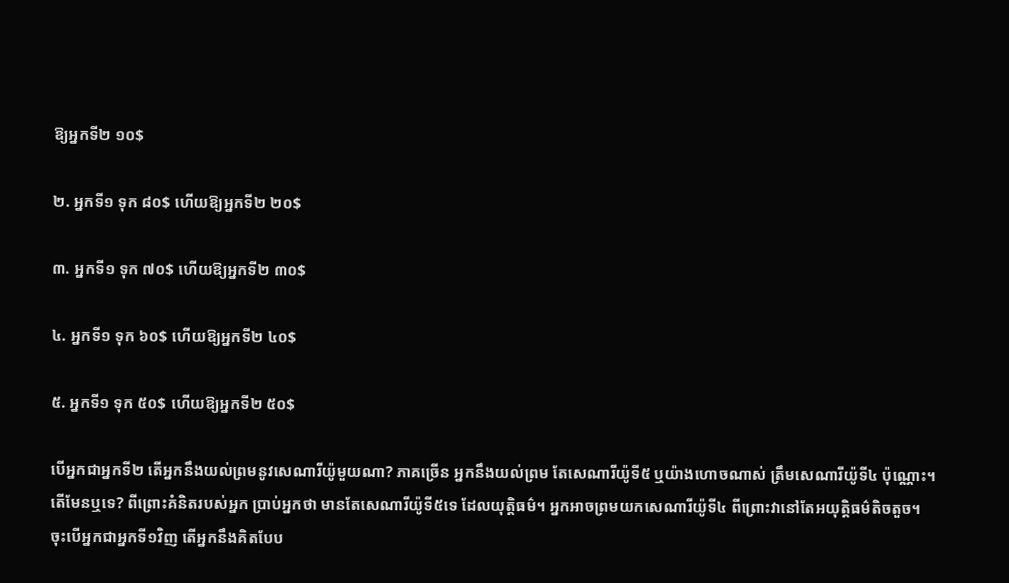ឱ្យអ្នកទី២ ១០$

២. អ្នកទី១ ទុក ៨០$ ហើយឱ្យអ្នកទី២ ២០$

៣. អ្នកទី១ ទុក ៧០$ ហើយឱ្យអ្នកទី២ ៣០$

៤. អ្នកទី១ ទុក ៦០$ ហើយឱ្យអ្នកទី២ ៤០$

៥. អ្នកទី១ ទុក ៥០$ ហើយឱ្យអ្នកទី២ ៥០$

បើអ្នកជាអ្នកទី២ តើអ្នកនឹងយល់ព្រមនូវសេណារីយ៉ូមួយណា? ភាគច្រើន អ្នកនឹងយល់ព្រម តែសេណារីយ៉ូទី៥ ឬយ៉ាងហោចណាស់ ត្រឹមសេណារីយ៉ូទី៤ ប៉ុណ្ណោះ។ តើមែនឬទេ? ពីព្រោះគំនិតរបស់អ្នក ប្រាប់អ្នកថា មានតែសេណារីយ៉ូទី៥ទេ ដែលយុត្តិធម៌។ អ្នកអាចព្រមយកសេណារីយ៉ូទី៤ ពីព្រោះវានៅតែអយុត្តិធម៌តិចតួច។ ចុះបើអ្នកជាអ្នកទី១វិញ តើអ្នកនឹងគិតបែប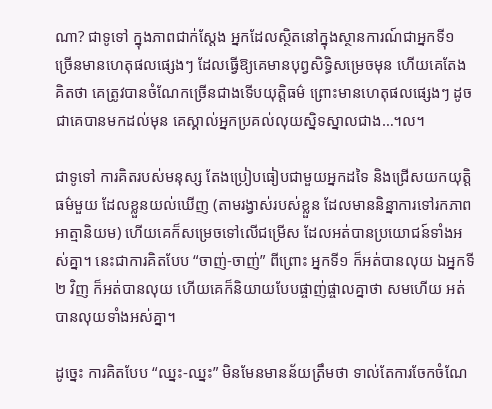ណា? ជាទូទៅ ក្នុងភាពជាក់ស្តែង អ្នកដែលស្ថិតនៅក្នុងស្ថានការណ៍ជាអ្នកទី១ ច្រើនមានហេតុផលផ្សេងៗ ដែលធ្វើឱ្យគេមានបុព្វសិទ្ធិសម្រេចមុន ហើយគេតែងគិតថា គេត្រូវបានចំណែកច្រើនជាងទើបយុត្តិធម៌ ព្រោះមានហេតុផលផ្សេងៗ ដូចជាគេបានមកដល់មុន គេស្គាល់អ្នកប្រគល់លុយស្និទស្នាលជាង…។ល។

ជាទូទៅ ការគិតរបស់មនុស្ស តែងប្រៀបធៀបជាមួយអ្នកដទៃ និងជ្រើសយកយុត្តិធម៌មួយ ដែលខ្លួនយល់ឃើញ (តាមរង្វាស់របស់ខ្លួន ដែលមាននិន្នាការទៅរកភាពអាត្មានិយម) ហើយគេក៏សម្រេចទៅលើជម្រើស ដែលអត់បានប្រយោជន៍ទាំងអស់គ្នា។ នេះជាការគិតបែប “ចាញ់-ចាញ់” ពីព្រោះ អ្នកទី១ ក៏អត់បានលុយ ឯអ្នកទី២ វិញ ក៏អត់បានលុយ ហើយគេក៏និយាយបែបផ្ចាញ់ផ្ចាលគ្នាថា សមហើយ អត់បានលុយទាំងអស់គ្នា។

ដូច្នេះ ការគិតបែប “ឈ្នះ-ឈ្នះ” មិនមែនមានន័យត្រឹមថា ទាល់តែការចែកចំណែ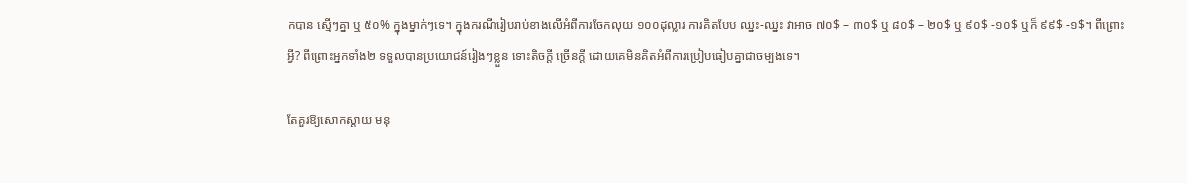កបាន ស្មើៗគ្នា ឬ ៥០% ក្នុងម្នាក់ៗទេ។ ក្នុងករណីរៀបរាប់ខាងលើអំពីការចែកលុយ ១០០ដុល្លារ ការគិតបែប ឈ្នះ-ឈ្នះ វាអាច ៧០$ – ៣០$ ឬ ៨០$ – ២០$ ឬ ៩០$ -១០$ ឬក៏ ៩៩$ -១$។ ពីព្រោះអ្វី? ពីព្រោះអ្នកទាំង២ ទទួលបានប្រយោជន៍រៀងៗខ្លួន ទោះតិចក្តី ច្រើនក្តី ដោយគេមិនគិតអំពីការប្រៀបធៀបគ្នាជាចម្បងទេ។

តែគួរឱ្យសោកស្តាយ មនុ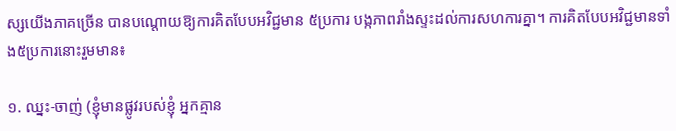ស្សយើងភាគច្រើន បានបណ្តោយឱ្យការគិតបែបអវិជ្ជមាន ៥ប្រការ បង្កភាពរាំងស្ទះដល់ការសហការគ្នា។ ការគិតបែបអវិជ្ជមានទាំង៥ប្រការនោះរួមមាន៖

១. ឈ្នះ-ចាញ់ (ខ្ញុំមានផ្លូវរបស់ខ្ញុំ អ្នកគ្មាន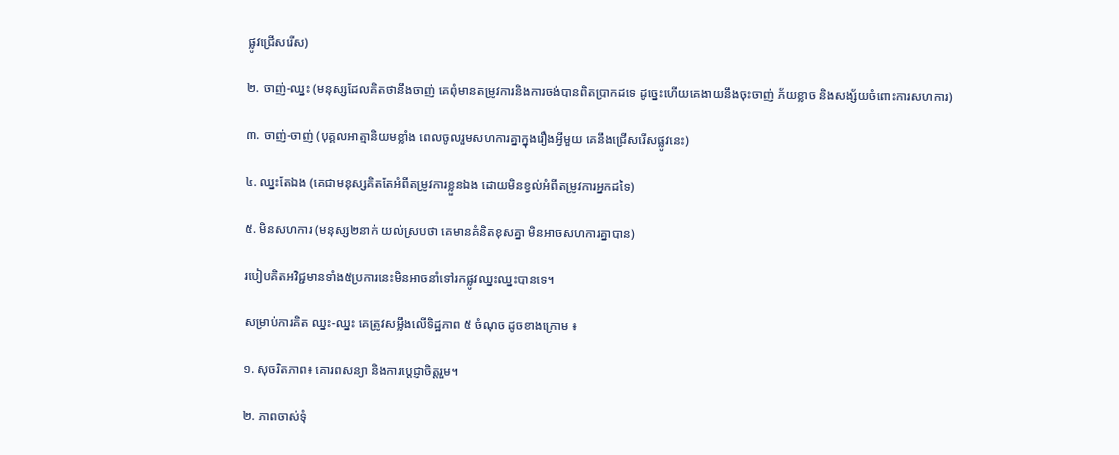ផ្លូវជ្រើសរើស)

២. ចាញ់-ឈ្នះ (មនុស្សដែលគិតថានឹងចាញ់ គេពុំមានតម្រូវការនិងការចង់បានពិតប្រាកដទេ ដូច្នេះហើយគេងាយនឹងចុះចាញ់ ភ័យខ្លាច និងសង្ស័យចំពោះការសហការ)

៣. ចាញ់-ចាញ់ (បុគ្គលអាត្មានិយមខ្លាំង ពេលចូលរួមសហការគ្នាក្នុងរឿងអ្វីមួយ គេនឹងជ្រើសរើសផ្លូវនេះ)

៤. ឈ្នះតែឯង (គេជាមនុស្សគិតតែអំពីតម្រូវការខ្លួនឯង ដោយមិនខ្វល់អំពីតម្រូវការអ្នកដទៃ)

៥. មិនសហការ (មនុស្ស២នាក់ យល់ស្របថា គេមានគំនិតខុសគ្នា មិនអាចសហការគ្នាបាន)

របៀបគិតអវិជ្ជមានទាំង៥ប្រការនេះមិនអាចនាំទៅរកផ្លូវឈ្នះឈ្នះបានទេ។

សម្រាប់ការគិត ឈ្នះ-ឈ្នះ គេត្រូវសម្លឹងលើទិដ្ឋភាព ៥ ចំណុច ដូចខាងក្រោម ៖

១. សុចរិតភាព៖ គោរពសន្យា និងការប្តេជ្ញាចិត្តរួម។

២. ភាពចាស់ទុំ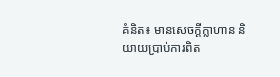គំនិត៖ មានសេចក្តីក្លាហាន និយាយប្រាប់ការពិត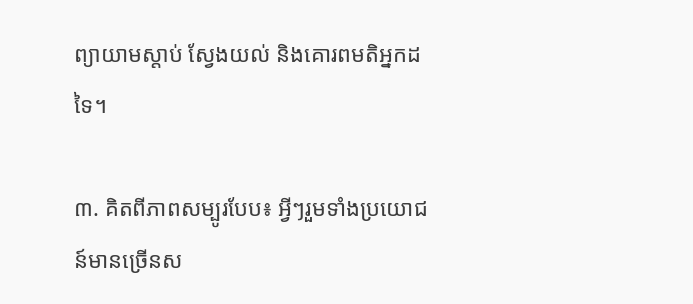ព្យាយាមស្តាប់ ស្វែងយល់ និងគោរពមតិអ្នកដទៃ។

៣. គិតពីភាពសម្បូរបែប៖ អ្វីៗរួមទាំងប្រយោជន៍មានច្រើនស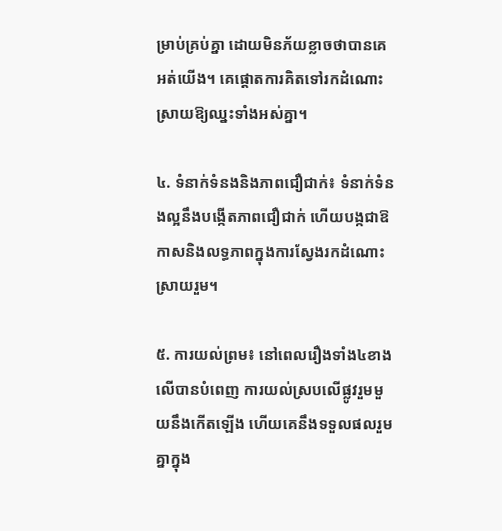ម្រាប់គ្រប់គ្នា ដោយមិនភ័យខ្លាចថាបានគេអត់យើង។ គេផ្តោតការគិតទៅរកដំណោះស្រាយឱ្យឈ្នះទាំងអស់គ្នា។

៤. ទំនាក់ទំនងនិងភាពជឿជាក់៖ ទំនាក់ទំនងល្អនឹងបង្កើតភាពជឿជាក់ ហើយបង្កជាឱកាសនិងលទ្ធភាពក្នុងការស្វែងរកដំណោះស្រាយរួម។

៥. ការយល់ព្រម៖ នៅពេលរឿងទាំង៤ខាងលើបានបំពេញ ការយល់ស្របលើផ្លូវរួមមួយនឹងកើតឡើង ហើយគេនឹងទទួលផលរួមគ្នាក្នុង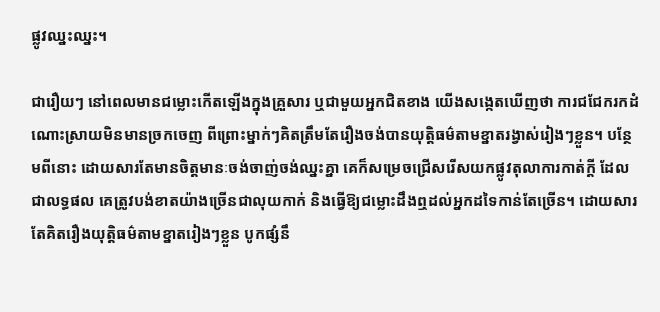ផ្លូវឈ្នះឈ្នះ។

ជារឿយៗ នៅពេលមានជម្លោះកើតឡើងក្នុងគ្រួសារ ឬជាមួយអ្នកជិតខាង យើងសង្កេតឃើញថា ការជជែករកដំណោះស្រាយមិនមានច្រកចេញ ពីព្រោះម្នាក់ៗគិតត្រឹមតែរឿងចង់បានយុត្តិធម៌តាមខ្នាតរង្វាស់រៀងៗខ្លួន។ បន្ថែមពីនោះ ដោយសារតែមានចិត្តមានៈចង់ចាញ់ចង់ឈ្នះគ្នា គេក៏សម្រេចជ្រើសរើសយកផ្លូវតុលាការកាត់ក្តី ដែលជាលទ្ធផល គេត្រូវបង់ខាតយ៉ាងច្រើនជាលុយកាក់ និងធ្វើឱ្យជម្លោះដឹងឮដល់អ្នកដទៃកាន់តែច្រើន។ ដោយសារតែគិតរឿងយុត្តិធម៌តាមខ្នាតរៀងៗខ្លួន បូកផ្សំនឹ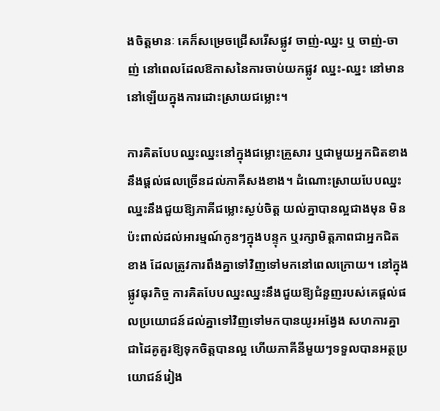ងចិត្តមានៈ គេក៏សម្រេចជ្រើសរើសផ្លូវ ចាញ់-ឈ្នះ ឬ ចាញ់-ចាញ់ នៅពេលដែលឱកាសនៃការចាប់យកផ្លូវ ឈ្នះ-ឈ្នះ នៅមាននៅឡើយក្នុងការដោះស្រាយជម្លោះ។

ការគិតបែបឈ្នះឈ្នះនៅក្នុងជម្លោះគ្រួសារ ឬជាមួយអ្នកជិតខាងនឹងផ្តល់ផលច្រើនដល់ភាគីសងខាង។ ដំណោះស្រាយបែបឈ្នះឈ្នះនឹងជួយឱ្យភាគីជម្លោះស្ងប់ចិត្ត យល់គ្នាបានល្អជាងមុន មិនប៉ះពាល់ដល់អារម្មណ៍កូនៗក្នុងបន្ទុក ឬរក្សាមិត្តភាពជាអ្នកជិតខាង ដែលត្រូវការពឹងគ្នាទៅវិញទៅមកនៅពេលក្រោយ។ នៅក្នុងផ្លូវធុរកិច្ច ការគិតបែបឈ្នះឈ្នះនឹងជួយឱ្យជំនួញរបស់គេផ្តល់ផលប្រយោជន៍ដល់គ្នាទៅវិញទៅមកបានយូរអង្វែង សហការគ្នាជាដៃគូគួរឱ្យទុកចិត្តបានល្អ ហើយភាគីនីមួយៗទទួលបានអត្ថប្រយោជន៍រៀង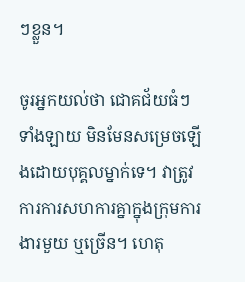ៗខ្លួន។

ចូរអ្នកយល់ថា ជោគជ័យធំៗទាំងឡាយ មិនមែនសម្រេចឡើងដោយបុគ្គលម្នាក់ទេ។ វាត្រូវការការសហការគ្នាក្នុងក្រុមការងារមួយ ឬច្រើន។ ហេតុ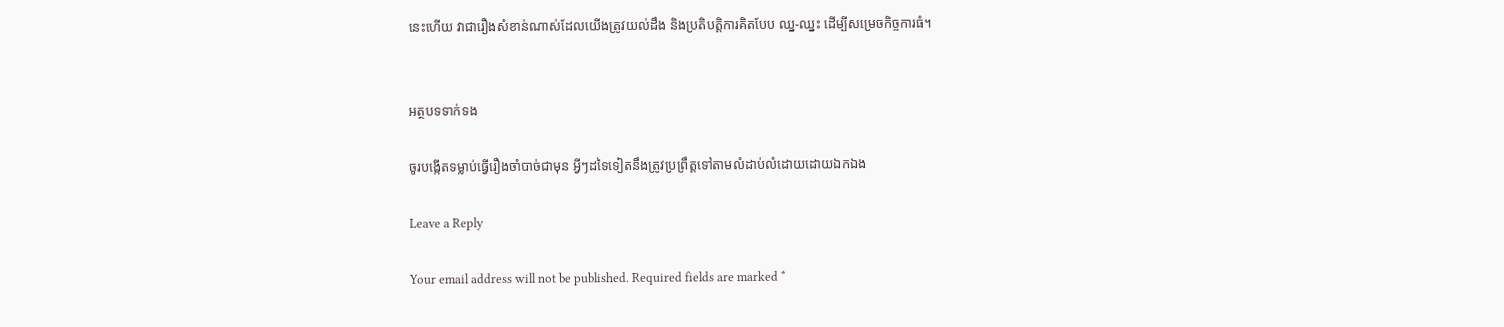នេះហើយ វាជារឿងសំខាន់ណាស់ដែលយើងត្រូវយល់ដឹង និងប្រតិបត្តិការគិតបែប ឈ្ន-ឈ្នះ ដើម្បីសម្រេចកិច្ចការធំ។


អត្ថបទទាក់ទង

ចូរបង្កើតទម្លាប់ធ្វើរឿងចាំបាច់ជាមុន អ្វីៗដទៃទៀតនឹងត្រូវប្រព្រឹត្តទៅតាមលំដាប់លំដោយដោយឯកឯង

Leave a Reply

Your email address will not be published. Required fields are marked *